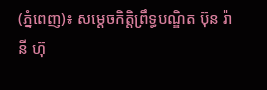(ភ្នំពេញ)៖ សម្តេចកិត្តិព្រឹទ្ធបណ្ឌិត ប៊ុន រ៉ានី ហ៊ុ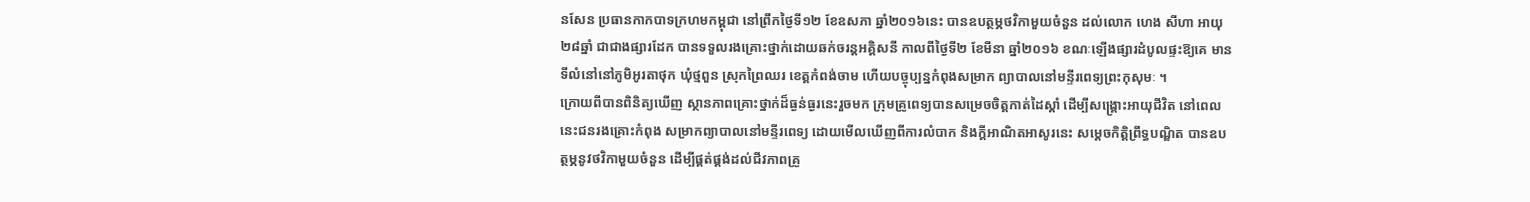នសែន ប្រធានកាកបាទក្រហមកម្ពុជា នៅព្រឹកថ្ងៃទី១២ ខែឧសភា ឆ្នាំ២០១៦នេះ បានឧបត្ថម្ភថវិកាមួយចំនួន ដល់លោក ហេង សីហា អាយុ២៨ឆ្នាំ ជាជាងផ្សារដែក បានទទួលរងគ្រោះថ្នាក់ដោយឆក់ចរន្តអគ្គិសនី កាលពីថ្ងៃទី២ ខែមីនា ឆ្នាំ២០១៦ ខណៈឡើងផ្សារដំបូលផ្ទះឱ្យគេ មានទីលំនៅនៅភូមិអូរតាថុក ឃុំថ្មពួន ស្រុកព្រៃឈរ ខេត្តកំពង់ចាម ហើយបច្ចុប្បន្នកំពុងសម្រាក ព្យាបាលនៅមន្ទីរពេទ្យព្រះកុសុមៈ ។
ក្រោយពីបានពិនិត្យឃើញ ស្ថានភាពគ្រោះថ្នាក់ដ៏ធ្ងន់ធ្ងរនេះរួចមក ក្រុមគ្រូពេទ្យបានសម្រេចចិត្តកាត់ដៃស្តាំ ដើម្បីសង្រ្គោះអាយុជីវិត នៅពេលនេះជនរងគ្រោះកំពុង សម្រាកព្យាបាលនៅមន្ទីរពេទ្យ ដោយមើលឃើញពីការលំបាក និងក្ដីអាណិតអាសូរនេះ សម្តេចកិត្តិព្រឹទ្ធបណ្ឌិត បានឧបត្ថម្ភនូវថវិកាមួយចំនួន ដើម្បីផ្គត់ផ្គង់ដល់ជីវភាពគ្រួ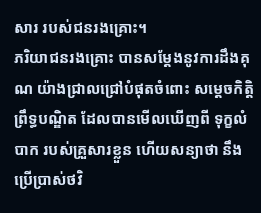សារ របស់ជនរងគ្រោះ។
ភរិយាជនរងគ្រោះ បានសម្តែងនូវការដឹងគុណ យ៉ាងជ្រាលជ្រៅបំផុតចំពោះ សម្តេចកិត្តិព្រឹទ្ធបណ្ឌិត ដែលបានមើលឃើញពី ទុក្ខលំបាក របស់គ្រួសារខ្លួន ហើយសន្យាថា នឹងប្រើប្រាស់ថវិ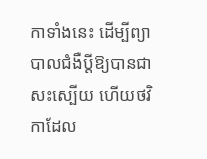កាទាំងនេះ ដើម្បីព្យាបាលជំងឺប្តីឱ្យបានជាសះស្បើយ ហើយថវិកាដែល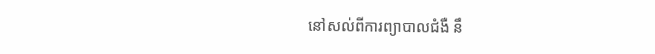នៅសល់ពីការព្យាបាលជំងឺ នឹ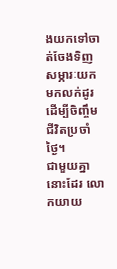ងយកទៅចាត់ចែងទិញសម្ភារៈយកមកលក់ដូរ ដើម្បីចិញ្ចឹមជីវិតប្រចាំថ្ងៃ។
ជាមួយគ្នានោះដែរ លោកយាយ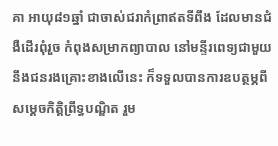គា អាយុ៨១ឆ្នាំ ជាចាស់ជរាកំព្រាឥតទីពឹង ដែលមានជំងឺដើរពុំរួច កំពុងសម្រាកព្យាបាល នៅមន្ទីរពេទ្យជាមួយនឹងជនរងគ្រោះខាងលើនេះ ក៏ទទួលបានការឧបត្ថម្ភពី សម្តេចកិត្តិព្រឹទ្ធបណ្ឌិត រួម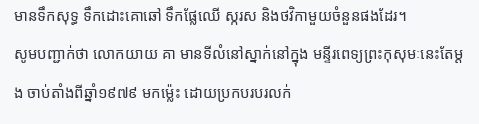មានទឹកសុទ្ធ ទឹកដោះគោឆៅ ទឹកផ្លែឈើ ស្ករស និងថវិកាមួយចំនួនផងដែរ។
សូមបញ្ជាក់ថា លោកយាយ គា មានទីលំនៅស្នាក់នៅក្នុង មន្ទីរពេទ្យព្រះកុសុមៈនេះតែម្ដង ចាប់តាំងពីឆ្នាំ១៩៧៩ មកម្ល៉េះ ដោយប្រកបរបរលក់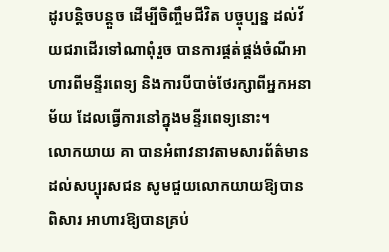ដូរបន្តិចបន្តួច ដើម្បីចិញ្ចឹមជីវិត បច្ចុប្បន្ន ដល់វ័យជរាដើរទៅណាពុំរួច បានការផ្គត់ផ្គង់ចំណីអាហារពីមន្ទីរពេទ្យ និងការបីបាច់ថែរក្សាពីអ្នកអនាម័យ ដែលធ្វើការនៅក្នុងមន្ទីរពេទ្យនោះ។
លោកយាយ គា បានអំពាវនាវតាមសារព័ត៌មានដល់សប្បុរសជន សូមជួយលោកយាយឱ្យបានពិសារ អាហារឱ្យបានគ្រប់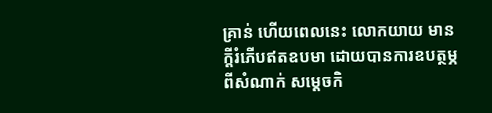គ្រាន់ ហើយពេលនេះ លោកយាយ មានក្តីរំភើបឥតឧបមា ដោយបានការឧបត្ថម្ភពីសំណាក់ សម្តេចកិ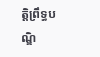ត្តិព្រឹទ្ធបណ្ឌិ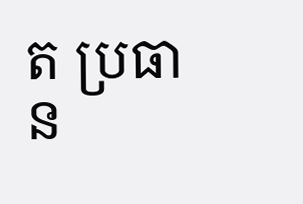ត ប្រធាន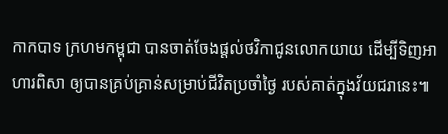កាកបាទ ក្រហមកម្ពុជា បានចាត់ចែងផ្ដល់ថវិកាជូនលោកយាយ ដើម្បីទិញអាហារពិសា ឲ្យបានគ្រប់គ្រាន់សម្រាប់ជីវិតប្រចាំថ្ងៃ របស់គាត់ក្នុងវ័យជរានេះ៕